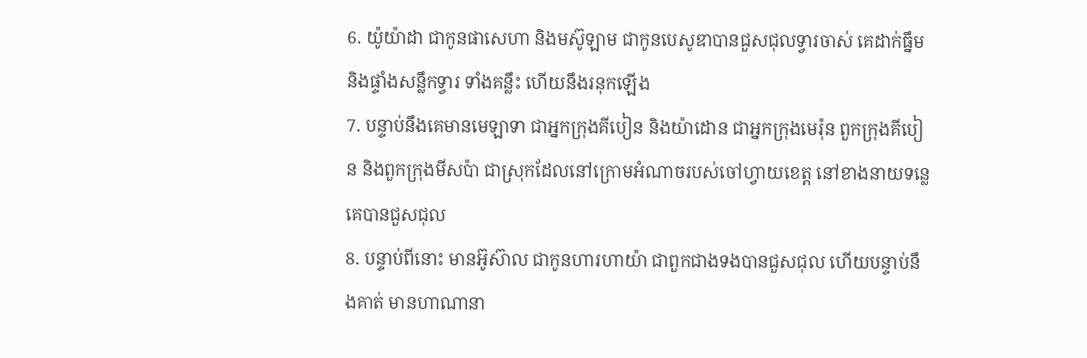6. យ៉ូយ៉ាដា ជាកូនផាសេហា និងមស៊ូឡាម ជាកូនបេសូឌាបានជួសជុលទ្វារចាស់ គេដាក់ធ្នឹម និងផ្ទាំងសន្លឹកទ្វារ ទាំងគន្លឹះ ហើយនឹងរនុកឡើង
7. បន្ទាប់នឹងគេមានមេឡាទា ជាអ្នកក្រុងគីបៀន និងយ៉ាដោន ជាអ្នកក្រុងមេរ៉ុន ពួកក្រុងគីបៀន និងពួកក្រុងមីសប៉ា ជាស្រុកដែលនៅក្រោមអំណាចរបស់ចៅហ្វាយខេត្ត នៅខាងនាយទន្លេ គេបានជួសជុល
8. បន្ទាប់ពីនោះ មានអ៊ូស៊ាល ជាកូនហារហាយ៉ា ជាពួកជាងទងបានជួសជុល ហើយបន្ទាប់នឹងគាត់ មានហាណានា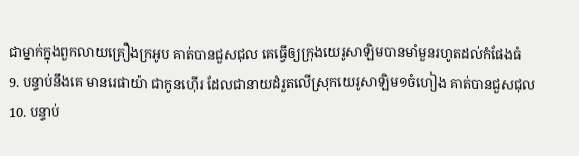ជាម្នាក់ក្នុងពួកលាយគ្រឿងក្រអូប គាត់បានជួសជុល គេធ្វើឲ្យក្រុងយេរូសាឡិមបានមាំមួនរហូតដល់កំផែងធំ
9. បន្ទាប់នឹងគេ មានរេផាយ៉ា ជាកូនហ៊ើរ ដែលជានាយដំរួតលើស្រុកយេរូសាឡិម១ចំហៀង គាត់បានជួសជុល
10. បន្ទាប់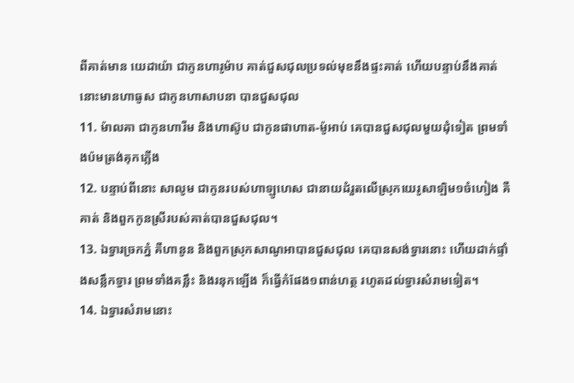ពីគាត់មាន យេដាយ៉ា ជាកូនហារូម៉ាប គាត់ជួសជុលប្រទល់មុខនឹងផ្ទះគាត់ ហើយបន្ទាប់នឹងគាត់ នោះមានហាធូស ជាកូនហាសាបនា បានជួសជុល
11. ម៉ាលគា ជាកូនហារីម និងហាស៊ូប ជាកូនផាហាត-ម៉ូអាប់ គេបានជួសជុលមួយដុំទៀត ព្រមទាំងប៉មត្រង់គុកភ្លើង
12. បន្ទាប់ពីនោះ សាលូម ជាកូនរបស់ហាឡូហេស ជានាយដំរួតលើស្រុកយេរូសាឡិម១ចំហៀង គឺគាត់ និងពួកកូនស្រីរបស់គាត់បានជួសជុល។
13. ឯទ្វារច្រកភ្នំ គឺហានូន និងពួកស្រុកសាណូអាបានជួសជុល គេបានសង់ទ្វារនោះ ហើយដាក់ផ្ទាំងសន្លឹកទ្វារ ព្រមទាំងគន្លឹះ និងរនុកឡើង ក៏ធ្វើកំផែង១ពាន់ហត្ថ រហូតដល់ទ្វារសំរាមទៀត។
14. ឯទ្វារសំរាមនោះ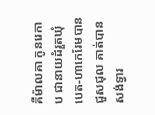គឺម៉ាលគា កូនរេកាប ជានាយដំរួតឃុំបេត-ហាកេរែមបានជួសជុល គាត់បានសង់ទ្វារ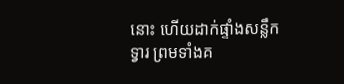នោះ ហើយដាក់ផ្ទាំងសន្លឹកទ្វារ ព្រមទាំងគ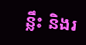ន្លឹះ និងរ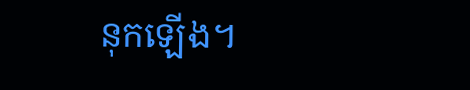នុកឡើង។